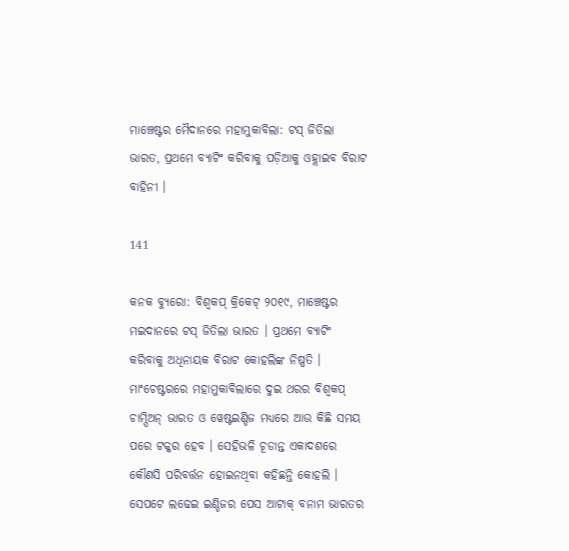ମାଞ୍ଚେଷ୍ଟର ମୈଦାନରେ ମହାମୁକାବିଲା: ଟସ୍ ଜିତିଲା ଭାରତ, ପ୍ରଥମେ ବ୍ୟାଟିଂ କରିବାକୁ ପଡ଼ିଆକୁ ଓହ୍ଲାଇବ ବିରାଟ ବାହିନୀ ।

141

କନକ ବ୍ୟୁରୋ: ବିଶ୍ୱକପ୍ କ୍ରିକେଟ୍ ୨୦୧୯, ମାଞ୍ଚେଷ୍ଟର ମଇଦାନରେ ଟସ୍ ଜିତିଲା ଭାରତ । ପ୍ରଥମେ ବ୍ୟାଟିଂ କରିବାକୁ ଅଧିନାୟକ ବିରାଟ କୋହଲିଙ୍କ ନିଷ୍ପତି । ମାଂଚେଷ୍ଟରରେ ମହାମୁକାବିଲାରେ ଦୁଇ ଥରର ବିଶ୍ୱକପ୍ ଚାମ୍ପିଅନ୍ ଭାରତ ଓ ୱେଷ୍ଟଇଣ୍ଡିଜ ମଧ୍ୟରେ ଆଉ କିଛି ସମୟ ପରେ ଟକ୍କର ହେବ । ସେହିଭଳି ଚୂଡାନ୍ତ ଏକାଦଶରେ କୌଣସି ପରିବର୍ତ୍ତନ ହୋଇନଥିବା କହିଛନ୍ତି କୋହଲି । ସେପଟେ ଲଢେଇ ଇଣ୍ଡିଜର ପେସ ଆଟାକ୍ ବନାମ ଭାରତର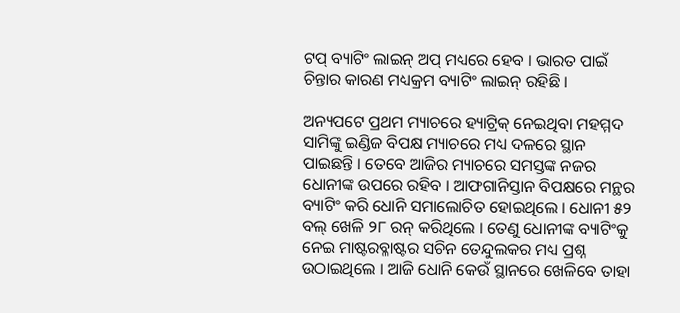ଟପ୍ ବ୍ୟାଟିଂ ଲାଇନ୍ ଅପ୍ ମଧ୍ୟରେ ହେବ । ଭାରତ ପାଇଁ ଚିନ୍ତାର କାରଣ ମଧ୍ୟକ୍ରମ ବ୍ୟାଟିଂ ଲାଇନ୍ ରହିଛି ।

ଅନ୍ୟପଟେ ପ୍ରଥମ ମ୍ୟାଚରେ ହ୍ୟାଟ୍ରିକ୍ ନେଇଥିବା ମହମ୍ମଦ ସାମିଙ୍କୁ ଇଣ୍ଡିଜ ବିପକ୍ଷ ମ୍ୟାଚରେ ମଧ୍ୟ ଦଳରେ ସ୍ଥାନ ପାଇଛନ୍ତି । ତେବେ ଆଜିର ମ୍ୟାଚରେ ସମସ୍ତଙ୍କ ନଜର ଧୋନୀଙ୍କ ଉପରେ ରହିବ । ଆଫଗାନିସ୍ତାନ ବିପକ୍ଷରେ ମନ୍ଥର ବ୍ୟାଟିଂ କରି ଧୋନି ସମାଲୋଚିତ ହୋଇଥିଲେ । ଧୋନୀ ୫୨ ବଲ୍ ଖେଳି ୨୮ ରନ୍ କରିଥିଲେ । ତେଣୁ ଧୋନୀଙ୍କ ବ୍ୟାଟିଂକୁ ନେଇ ମାଷ୍ଟରବ୍ଳାଷ୍ଟର ସଚିନ ତେନ୍ଦୁଲକର ମଧ୍ୟ ପ୍ରଶ୍ନ ଉଠାଇଥିଲେ । ଆଜି ଧୋନି କେଉଁ ସ୍ଥାନରେ ଖେଳିବେ ତାହା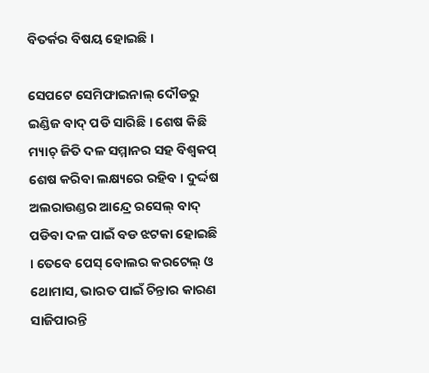ବିତର୍କର ବିଷୟ ହୋଇଛି ।

ସେପଟେ ସେମିଫାଇନାଲ୍ ଦୌଡରୁ ଇଣ୍ଡିଜ ବାଦ୍ ପଡି ସାରିଛି । ଶେଷ କିଛି ମ୍ୟାଚ୍ ଜିତି ଦଳ ସମ୍ମାନର ସହ ବିଶ୍ୱକପ୍ ଶେଷ କରିବା ଲକ୍ଷ୍ୟରେ ରହିବ । ଦୁର୍ଦ୍ଦଷ ଅଲରାଉଣ୍ଡର ଆନ୍ଦ୍ରେ ରସେଲ୍ ବାଦ୍ ପଡିବା ଦଳ ପାଇଁ ବଡ ଝଟକା ହୋଇଛି । ତେବେ ପେସ୍ ବୋଲର କରଟେଲ୍ ଓ ଥୋମାସ, ଭାରତ ପାଇଁ ଚିନ୍ତାର କାରଣ ସାଜିପାରନ୍ତି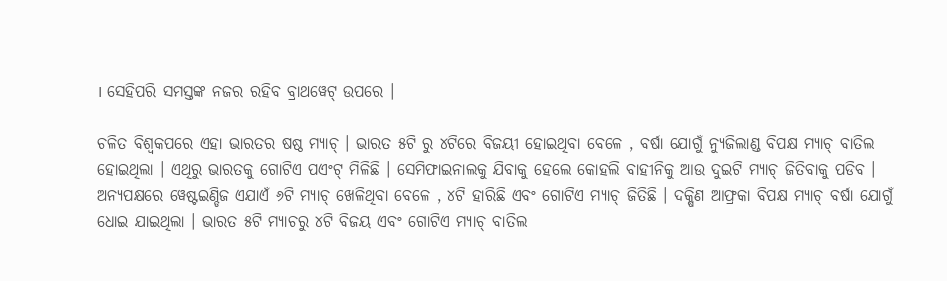। ସେହିପରି ସମସ୍ତଙ୍କ ନଜର ରହିବ ବ୍ରାଥୱେଟ୍ ଉପରେ ।

ଚଳିତ ବିଶ୍ୱକପରେ ଏହା ଭାରତର ଷଷ୍ଠ ମ୍ୟାଚ୍ । ଭାରତ ୫ଟି ରୁ ୪ଟିରେ ବିଜୟୀ ହୋଇଥିବା ବେଳେ , ବର୍ଷା ଯୋଗୁଁ ନ୍ୟୁଜିଲାଣ୍ଡ ବିପକ୍ଷ ମ୍ୟାଚ୍ ବାତିଲ ହୋଇଥିଲା । ଏଥିରୁ ଭାରତକୁ ଗୋଟିଏ ପଏଂଟ୍ ମିଳିଛି । ସେମିଫାଇନାଲକୁ ଯିବାକୁ ହେଲେ କୋହଲି ବାହୀନିକୁ ଆଉ ଦୁଇଟି ମ୍ୟାଚ୍ ଜିତିବାକୁ ପଡିବ । ଅନ୍ୟପକ୍ଷରେ ୱେଷ୍ଟଇଣ୍ଡିଜ ଏଯାଏଁ ୬ଟି ମ୍ୟାଚ୍ ଖେଳିଥିବା ବେଳେ , ୪ଟି ହାରିଛି ଏବଂ ଗୋଟିଏ ମ୍ୟାଚ୍ ଜିତିଛି । ଦକ୍ଷିଣ ଆଫ୍ରକା ବିପକ୍ଷ ମ୍ୟାଚ୍ ବର୍ଷା ଯୋଗୁଁ ଧୋଇ ଯାଇଥିଲା । ଭାରତ ୫ଟି ମ୍ୟାଚରୁ ୪ଟି ବିଜୟ ଏବଂ ଗୋଟିଏ ମ୍ୟାଚ୍ ବାତିଲ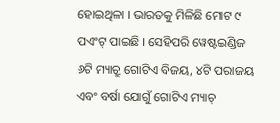ହୋଇଥିଳା । ଭାରତକୁ ମିଳିଛି ମୋଟ ୯ ପଏଂଟ୍ ପାଇଛି । ସେହିପରି ୱେଷ୍ଟଇଣ୍ଡିଜ ୬ଟି ମ୍ୟାଚ୍ରୁ ଗୋଟିଏ ବିଜୟ, ୪ଟି ପରାଜୟ ଏବଂ ବର୍ଷା ଯୋଗୁଁ ଗୋଟିଏ ମ୍ୟାଚ୍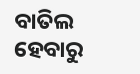ବାତିଲ ହେବାରୁ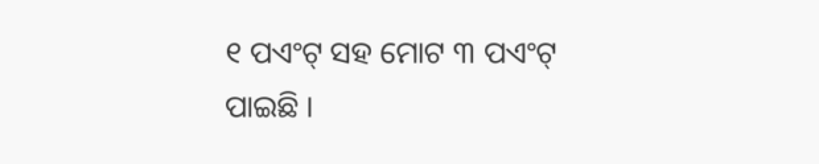୧ ପଏଂଟ୍ ସହ ମୋଟ ୩ ପଏଂଟ୍ ପାଇଛି ।